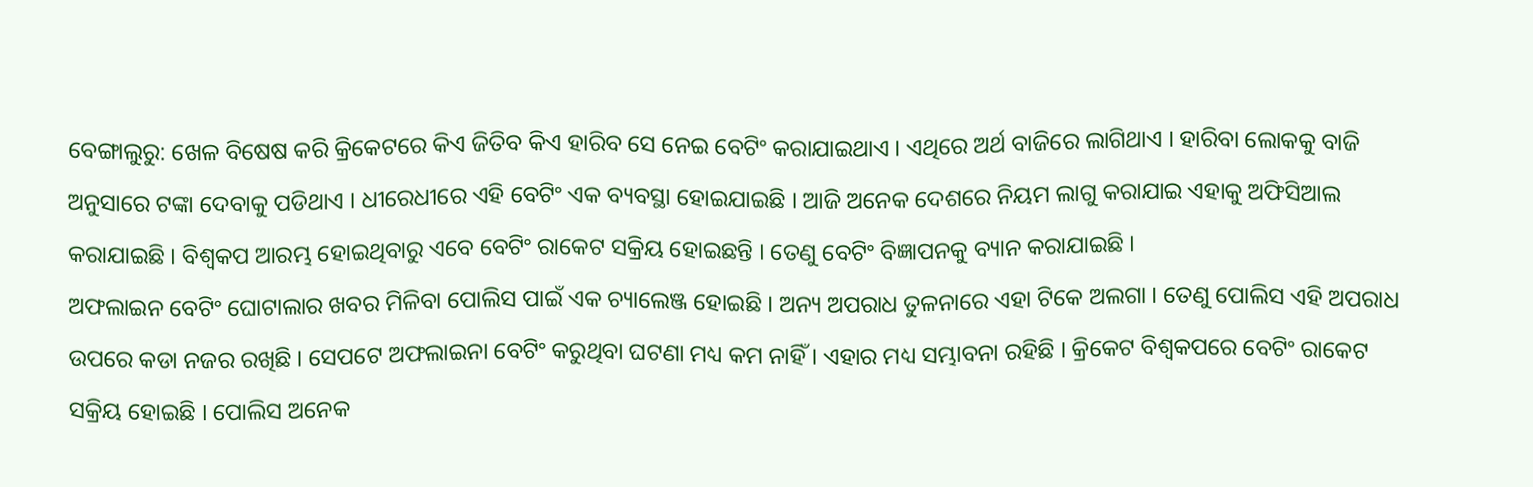ବେଙ୍ଗାଲୁରୁ: ଖେଳ ବିଷେଷ କରି କ୍ରିକେଟରେ କିଏ ଜିତିବ କିଏ ହାରିବ ସେ ନେଇ ବେଟିଂ କରାଯାଇଥାଏ । ଏଥିରେ ଅର୍ଥ ବାଜିରେ ଲାଗିଥାଏ । ହାରିବା ଲୋକକୁ ବାଜି ଅନୁସାରେ ଟଙ୍କା ଦେବାକୁ ପଡିଥାଏ । ଧୀରେଧୀରେ ଏହି ବେଟିଂ ଏକ ବ୍ୟବସ୍ଥା ହୋଇଯାଇଛି । ଆଜି ଅନେକ ଦେଶରେ ନିୟମ ଲାଗୁ କରାଯାଇ ଏହାକୁ ଅଫିସିଆଲ କରାଯାଇଛି । ବିଶ୍ବକପ ଆରମ୍ଭ ହୋଇଥିବାରୁ ଏବେ ବେଟିଂ ରାକେଟ ସକ୍ରିୟ ହୋଇଛନ୍ତି । ତେଣୁ ବେଟିଂ ବିଜ୍ଞାପନକୁ ବ୍ୟାନ କରାଯାଇଛି ।
ଅଫଲାଇନ ବେଟିଂ ଘୋଟାଲାର ଖବର ମିଳିବା ପୋଲିସ ପାଇଁ ଏକ ଚ୍ୟାଲେଞ୍ଜ ହୋଇଛି । ଅନ୍ୟ ଅପରାଧ ତୁଳନାରେ ଏହା ଟିକେ ଅଲଗା । ତେଣୁ ପୋଲିସ ଏହି ଅପରାଧ ଉପରେ କଡା ନଜର ରଖିଛି । ସେପଟେ ଅଫଲାଇନା ବେଟିଂ କରୁଥିବା ଘଟଣା ମଧ୍ୟ କମ ନାହିଁ । ଏହାର ମଧ୍ୟ ସମ୍ଭାବନା ରହିଛି । କ୍ରିକେଟ ବିଶ୍ବକପରେ ବେଟିଂ ରାକେଟ ସକ୍ରିୟ ହୋଇଛି । ପୋଲିସ ଅନେକ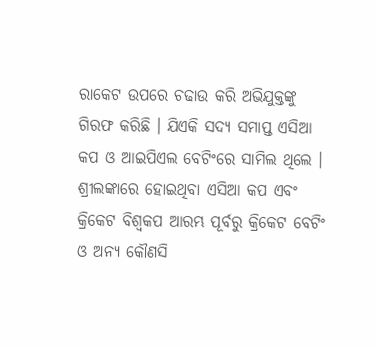ରାକେଟ ଉପରେ ଚଢାଉ କରି ଅଭିଯୁକ୍ତଙ୍କୁ ଗିରଫ କରିଛି । ଯିଏକି ସଦ୍ୟ ସମାପ୍ତ ଏସିଆ କପ ଓ ଆଇପିଏଲ ବେଟିଂରେ ସାମିଲ ଥିଲେ ।
ଶ୍ରୀଲଙ୍କାରେ ହୋଇଥିବା ଏସିଆ କପ ଏବଂ କ୍ରିକେଟ ବିଶ୍ବକପ ଆରମ୍ଭ ପୂର୍ବରୁ କ୍ରିକେଟ ବେଟିଂ ଓ ଅନ୍ୟ କୌଣସି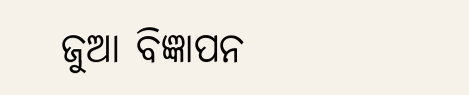ଜୁଆ ବିଜ୍ଞାପନ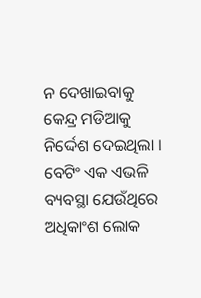ନ ଦେଖାଇବାକୁ କେନ୍ଦ୍ର ମଡିଆକୁ ନିର୍ଦ୍ଦେଶ ଦେଇଥିଲା । ବେଟିଂ ଏକ ଏଭଳି ବ୍ୟବସ୍ଥା ଯେଉଁଥିରେ ଅଧିକାଂଶ ଲୋକ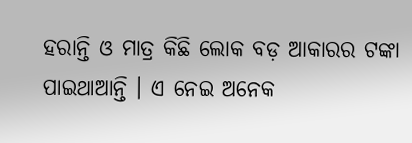ହରାନ୍ତି ଓ ମାତ୍ର କିଛି ଲୋକ ବଡ଼ ଆକାରର ଟଙ୍କା ପାଇଥାଆନ୍ତି । ଏ ନେଇ ଅନେକ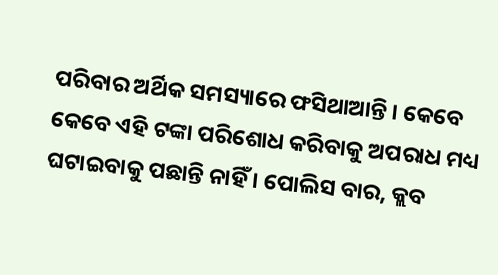ପରିବାର ଅର୍ଥିକ ସମସ୍ୟାରେ ଫସିଥାଆନ୍ତି । କେବେ କେବେ ଏହି ଟଙ୍କା ପରିଶୋଧ କରିବାକୁ ଅପରାଧ ମଧ୍ୟ ଘଟାଇବାକୁ ପଛାନ୍ତି ନାହିଁ । ପୋଲିସ ବାର, କ୍ଲବ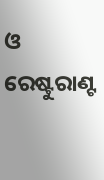ଓ ରେଷ୍ଟୁରାଣ୍ଟ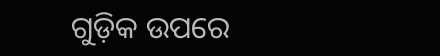ଗୁଡ଼ିକ ଉପରେ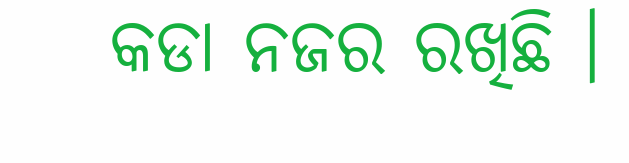କଡା ନଜର ରଖିଛି ।